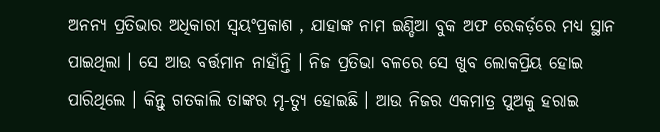ଅନନ୍ୟ ପ୍ରତିଭାର ଅଧିକାରୀ ସ୍ବୟଂପ୍ରକାଶ , ଯାହାଙ୍କ ନାମ ଇଣ୍ଡିଆ ବୁକ ଅଫ ରେକର୍ଡ଼ରେ ମଧ୍ୟ ସ୍ଥାନ ପାଇଥିଲା । ସେ ଆଉ ବର୍ତ୍ତମାନ ନାହାଁନ୍ତି । ନିଜ ପ୍ରତିଭା ବଳରେ ସେ ଖୁବ ଲୋକପ୍ରିୟ ହୋଇ ପାରିଥିଲେ । କିନ୍ତୁ ଗତକାଲି ତାଙ୍କର ମୃ-ତ୍ୟୁ ହୋଇଛି । ଆଉ ନିଜର ଏକମାତ୍ର ପୁଅକୁ ହରାଇ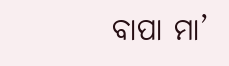ବାପା ମା’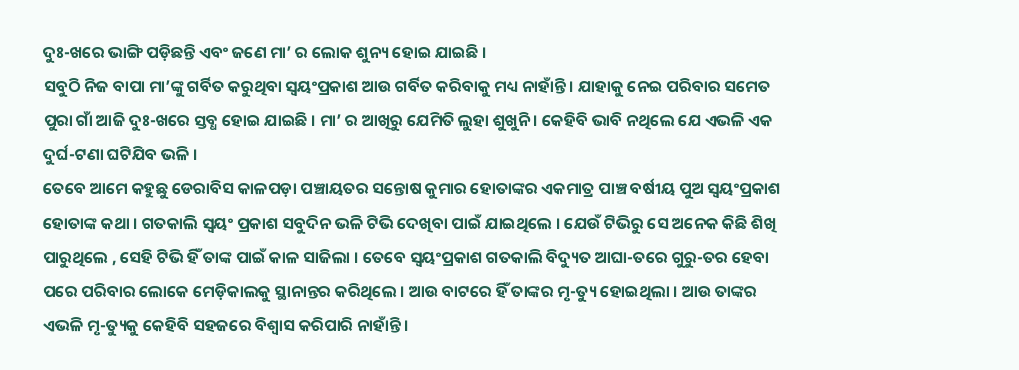ଦୁଃ-ଖରେ ଭାଙ୍ଗି ପଡ଼ିଛନ୍ତି ଏବଂ ଜଣେ ମା’ ର ଲୋକ ଶୁନ୍ୟ ହୋଇ ଯାଇଛି ।
ସବୁଠି ନିଜ ବାପା ମା’ଙ୍କୁ ଗର୍ବିତ କରୁଥିବା ସ୍ୱୟଂପ୍ରକାଶ ଆଉ ଗର୍ବିତ କରିବାକୁ ମଧ୍ୟ ନାହାଁନ୍ତି । ଯାହାକୁ ନେଇ ପରିବାର ସମେତ ପୁରା ଗାଁ ଆଜି ଦୁଃ-ଖରେ ସ୍ତବ୍ଧ ହୋଇ ଯାଇଛି । ମା’ ର ଆଖିରୁ ଯେମିତି ଲୁହା ଶୁଖୁନି । କେହିବି ଭାବି ନଥିଲେ ଯେ ଏଭଳି ଏକ ଦୁର୍ଘ-ଟଣା ଘଟିଯିବ ଭଳି ।
ତେବେ ଆମେ କହୁଛୁ ଡେରାବିସ କାଳପଡ଼ା ପଞ୍ଚାୟତର ସନ୍ତୋଷ କୁମାର ହୋତାଙ୍କର ଏକମାତ୍ର ପାଞ୍ଚ ବର୍ଷୀୟ ପୁଅ ସ୍ୱୟଂପ୍ରକାଶ ହୋତାଙ୍କ କଥା । ଗତକାଲି ସ୍ବୟଂ ପ୍ରକାଶ ସବୁଦିନ ଭଳି ଟିଭି ଦେଖିବା ପାଇଁ ଯାଇଥିଲେ । ଯେଉଁ ଟିଭିରୁ ସେ ଅନେକ କିଛି ଶିଖି ପାରୁଥିଲେ , ସେହି ଟିଭି ହିଁ ତାଙ୍କ ପାଇଁ କାଳ ସାଜିଲା । ତେବେ ସ୍ବୟଂପ୍ରକାଶ ଗତକାଲି ବିଦ୍ୟୁତ ଆଘା-ତରେ ଗୁରୁ-ତର ହେବା ପରେ ପରିବାର ଲୋକେ ମେଡ଼ିକାଲକୁ ସ୍ଥାନାନ୍ତର କରିଥିଲେ । ଆଉ ବାଟରେ ହିଁ ତାଙ୍କର ମୃ-ତ୍ୟୁ ହୋଇଥିଲା । ଆଉ ତାଙ୍କର ଏଭଳି ମୃ-ତ୍ୟୁକୁ କେହିବି ସହଜରେ ବିଶ୍ୱାସ କରିପାରି ନାହାଁନ୍ତି ।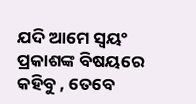ଯଦି ଆମେ ସ୍ବୟଂ ପ୍ରକାଶଙ୍କ ବିଷୟରେ କହିବୁ , ତେବେ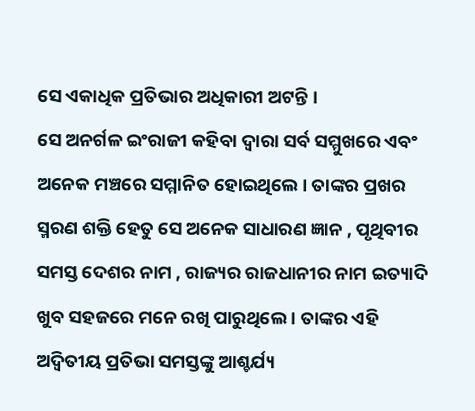ସେ ଏକାଧିକ ପ୍ରତିଭାର ଅଧିକାରୀ ଅଟନ୍ତି ।
ସେ ଅନର୍ଗଳ ଇଂରାଜୀ କହିବା ଦ୍ୱାରା ସର୍ବ ସମ୍ମୁଖରେ ଏବଂ ଅନେକ ମଞ୍ଚରେ ସମ୍ମାନିତ ହୋଇଥିଲେ । ତାଙ୍କର ପ୍ରଖର ସ୍ମରଣ ଶକ୍ତି ହେତୁ ସେ ଅନେକ ସାଧାରଣ ଜ୍ଞାନ , ପୃଥିବୀର ସମସ୍ତ ଦେଶର ନାମ , ରାଜ୍ୟର ରାଜଧାନୀର ନାମ ଇତ୍ୟାଦି ଖୁବ ସହଜରେ ମନେ ରଖି ପାରୁଥିଲେ । ତାଙ୍କର ଏହି ଅଦ୍ୱିତୀୟ ପ୍ରତିଭା ସମସ୍ତଙ୍କୁ ଆଶ୍ଚର୍ଯ୍ୟ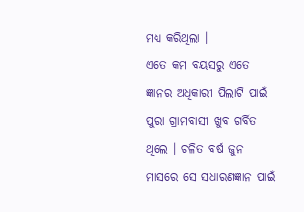ମଧ୍ୟ କରିଥିଲା ।
ଏତେ କମ ବୟସରୁ ଏତେ ଜ୍ଞାନର ଅଧିକାରୀ ପିଲାଟି ପାଇଁ ପୁରା ଗ୍ରାମବାସୀ ଖୁବ ଗର୍ବିତ ଥିଲେ । ଚଳିତ ବର୍ଷ ଜୁନ ମାସରେ ସେ ସଧାରଣଜ୍ଞାନ ପାଇଁ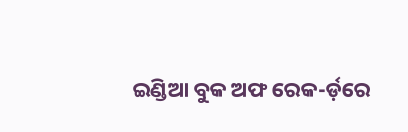ଇଣ୍ଡିଆ ବୁକ ଅଫ ରେକ-ର୍ଡ଼ରେ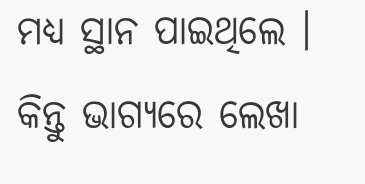ମଧ୍ୟ ସ୍ଥାନ ପାଇଥିଲେ । କିନ୍ତୁ ଭାଗ୍ୟରେ ଲେଖା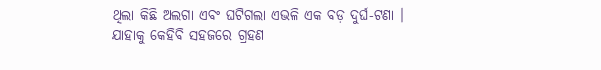ଥିଲା କିଛି ଅଲଗା ଏବଂ ଘଟିଗଲା ଏଭଳି ଏକ ବଡ଼ ଦୁର୍ଘ-ଟଣା । ଯାହାକୁ କେହିବି ସହଜରେ ଗ୍ରହଣ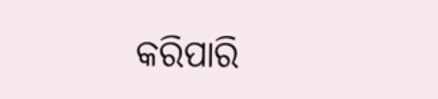କରିପାରି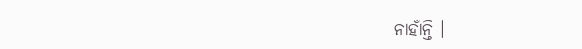ନାହାଁନ୍ତି ।